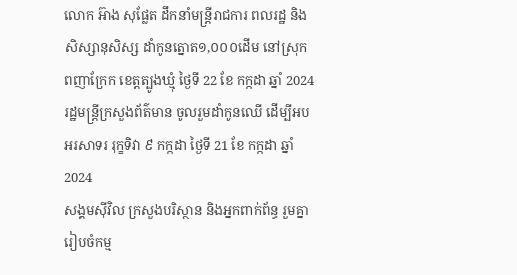លោក អ៊ាង សុផ្លែត ដឹកនាំមន្ត្រីរាជការ ពលរដ្ឋ និងសិស្សានុសិស្ស ដាំកូនត្នោត១,០០០ដើម នៅស្រុកពញាក្រែក ខេត្តត្បូងឃ្មុំ ថ្ងៃទី 22 ខែ កក្កដា ឆ្នាំ 2024
រដ្ឋមន្ត្រីក្រសួងព័ត៌មាន ចូលរួមដាំកូនឈើ ដើម្បីអបអរសាទរ រុក្ខទិវា ៩ កក្កដា ថ្ងៃទី 21 ខែ កក្កដា ឆ្នាំ 2024
សង្គមសុីវិល ក្រសួងបរិស្ថាន និងអ្នកពាក់ព័ន្ធ រួមគ្នារៀបចំកម្ម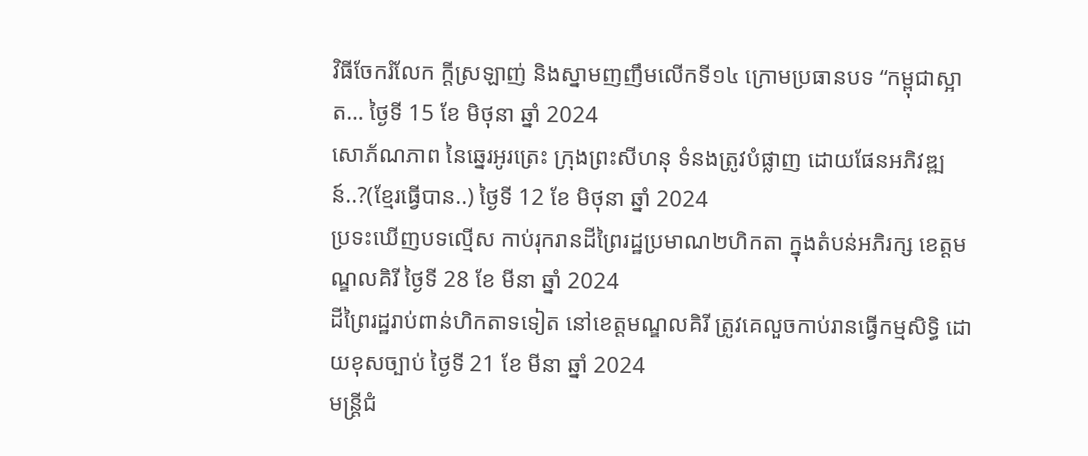វិធីចែករំលែក ក្តីស្រឡាញ់ និងស្នាមញញឹមលើកទី១៤ ក្រោមប្រធានបទ “កម្ពុជាស្អាត… ថ្ងៃទី 15 ខែ មិថុនា ឆ្នាំ 2024
សោភ័ណភាព នៃឆ្នេរអូរត្រេះ ក្រុងព្រះសីហនុ ទំនងត្រូវបំផ្លាញ ដោយផែនអភិវឌ្ឍន៍..?(ខ្មែរធ្វើបាន..) ថ្ងៃទី 12 ខែ មិថុនា ឆ្នាំ 2024
ប្រទះឃើញបទល្មើស កាប់រុករានដីព្រៃរដ្ឋប្រមាណ២ហិកតា ក្នុងតំបន់អភិរក្ស ខេត្តមណ្ឌលគិរី ថ្ងៃទី 28 ខែ មីនា ឆ្នាំ 2024
ដីព្រៃរដ្ឋរាប់ពាន់ហិកតាទទៀត នៅខេត្តមណ្ឌលគិរី ត្រូវគេលួចកាប់រានធ្វើកម្មសិទ្ធិ ដោយខុសច្បាប់ ថ្ងៃទី 21 ខែ មីនា ឆ្នាំ 2024
មន្ត្រីជំ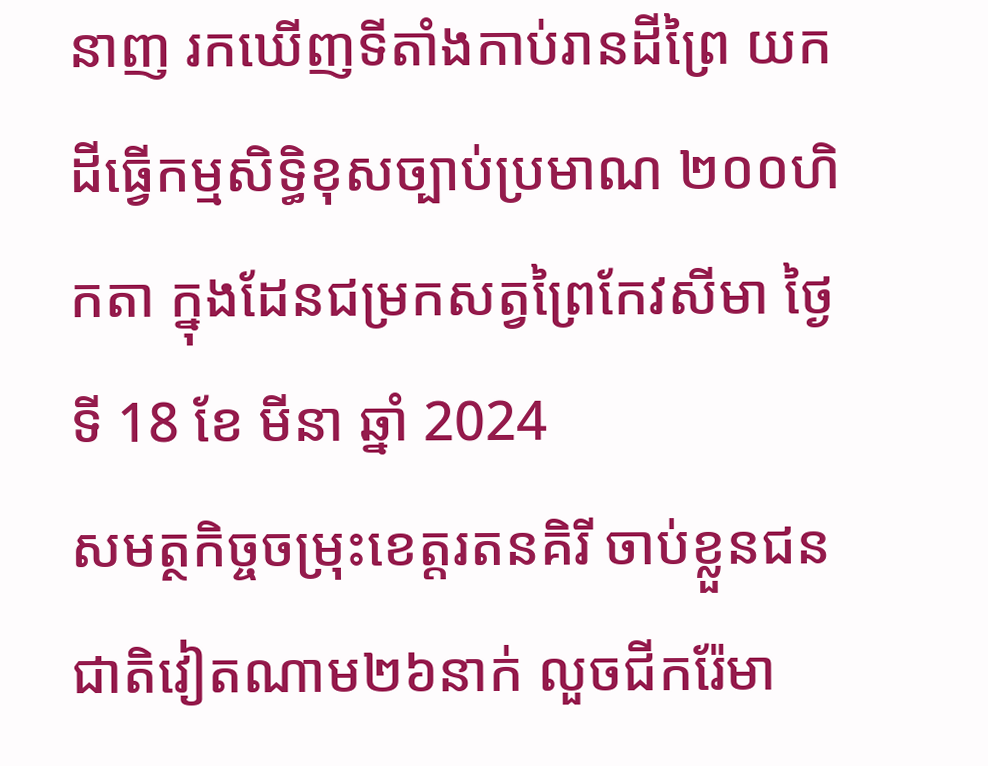នាញ រកឃេីញទីតាំងកាប់រានដីព្រៃ យកដីធ្វេីកម្មសិទ្ធិខុសច្បាប់ប្រមាណ ២០០ហិកតា ក្នុងដែនជម្រកសត្វព្រៃកែវសីមា ថ្ងៃទី 18 ខែ មីនា ឆ្នាំ 2024
សមត្ថកិច្ចចម្រុះខេត្តរតនគិរី ចាប់ខ្លួនជនជាតិវៀតណាម២៦នាក់ លួចជីករ៉ែមា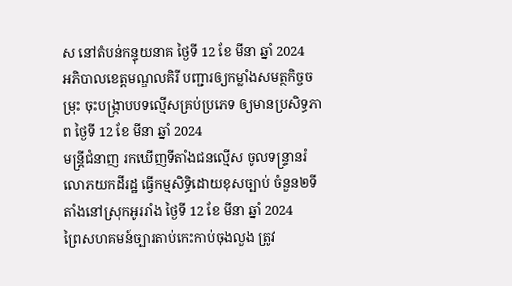ស នៅតំបន់កន្ទុយនាគ ថ្ងៃទី 12 ខែ មីនា ឆ្នាំ 2024
អភិបាលខេត្តមណ្ឌលគិរី បញ្ជារឲ្យកម្លាំងសមត្ថកិច្ចចម្រុះ ចុះបង្ក្រាបបទល្មើសគ្រប់ប្រភេទ ឲ្យមានប្រសិទ្ធភាព ថ្ងៃទី 12 ខែ មីនា ឆ្នាំ 2024
មន្ត្រីជំនាញ រកឃេីញទីតាំងជនល្មើស ចូលទន្ទ្រានរំលោភយកដីរដ្ឋ ធ្វេីកម្មសិទ្ធិដោយខុសច្បាប់ ចំនួន២ទីតាំងនៅស្រុកអូររាំង ថ្ងៃទី 12 ខែ មីនា ឆ្នាំ 2024
ព្រៃសហគមន៍ច្បារតាប់កេះកាប់ចុងលួង ត្រូវ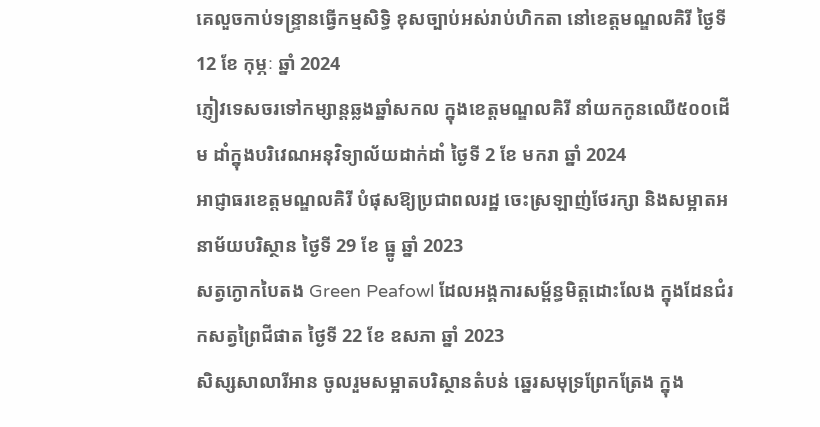គេលួចកាប់ទន្ទ្រានធ្វើកម្មសិទ្ធិ ខុសច្បាប់អស់រាប់ហិកតា នៅខេត្តមណ្ឌលគិរី ថ្ងៃទី 12 ខែ កុម្ភៈ ឆ្នាំ 2024
ភ្ញៀវទេសចរទៅកម្សាន្តឆ្លងឆ្នាំសកល ក្នុងខេត្តមណ្ឌលគិរី នាំយកកូនឈើ៥០០ដើម ដាំក្នុងបរិវេណអនុវិទ្យាល័យដាក់ដាំ ថ្ងៃទី 2 ខែ មករា ឆ្នាំ 2024
អាជ្ញាធរខេត្តមណ្ឌលគិរី បំផុសឱ្យប្រជាពលរដ្ឋ ចេះស្រឡាញ់ថែរក្សា និងសម្អាតអនាម័យបរិស្ថាន ថ្ងៃទី 29 ខែ ធ្នូ ឆ្នាំ 2023
សត្វក្ងោកបៃតង Green Peafowl ដែលអង្គការសម្ព័ន្ធមិត្តដោះលែង ក្នុងដែនជំរកសត្វព្រៃជីផាត ថ្ងៃទី 22 ខែ ឧសភា ឆ្នាំ 2023
សិស្សសាលារីអាន ចូលរួមសម្អាតបរិស្ថានតំបន់ ឆ្នេរសមុទ្រព្រែកត្រែង ក្នុង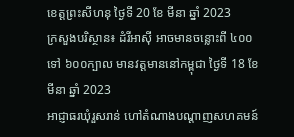ខេត្តព្រះសីហនុ ថ្ងៃទី 20 ខែ មីនា ឆ្នាំ 2023
ក្រសួងបរិស្ថាន៖ ដំរីអាស៊ី អាចមានចន្លោះពី ៤០០ ទៅ ៦០០ក្បាល មានវត្តមាននៅកម្ពុជា ថ្ងៃទី 18 ខែ មីនា ឆ្នាំ 2023
អាជ្ញាធរឃុំរួសរាន់ ហៅតំណាងបណ្ដាញសហគមន៍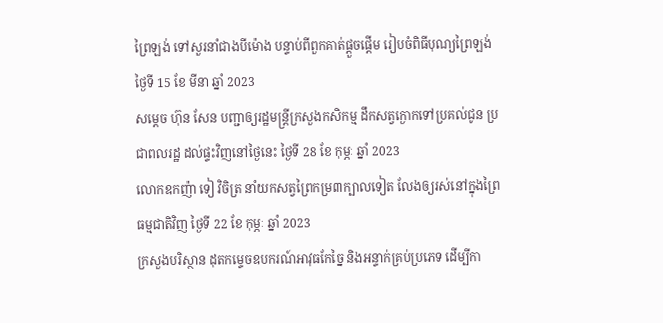ព្រៃឡង់ ទៅសួរនាំជាងបីម៉ោង បន្ទាប់ពីពួកគាត់ផ្ដួចផ្ដើម រៀបចំពិធីបុណ្យព្រៃឡង់ ថ្ងៃទី 15 ខែ មីនា ឆ្នាំ 2023
សម្ដេច ហ៊ុន សែន បញ្ជាឲ្យរដ្ឋមន្ត្រីក្រសួងកសិកម្ម ដឹកសត្វក្ងោកទៅប្រគល់ជូន ប្រជាពលរដ្ឋ ដល់ផ្ទះវិញនៅថ្ងៃនេះ ថ្ងៃទី 28 ខែ កុម្ភៈ ឆ្នាំ 2023
លោកឧកញ៉ា ទៀ វិចិត្រ នាំយកសត្វព្រៃកម្រ៣ក្បាលទៀត លែងឲ្យរស់នៅក្នុងព្រៃធម្មជាតិវិញ ថ្ងៃទី 22 ខែ កុម្ភៈ ឆ្នាំ 2023
ក្រសួងបរិស្ថាន ដុតកម្ទេចឧបករណ៍អាវុធកែច្នៃ និងអន្ទាក់គ្រប់ប្រភេទ ដើម្បីកា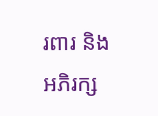រពារ និងអភិរក្ស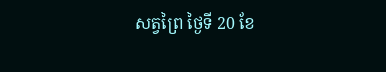សត្វព្រៃ ថ្ងៃទី 20 ខែ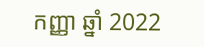កញ្ញា ឆ្នាំ 2022